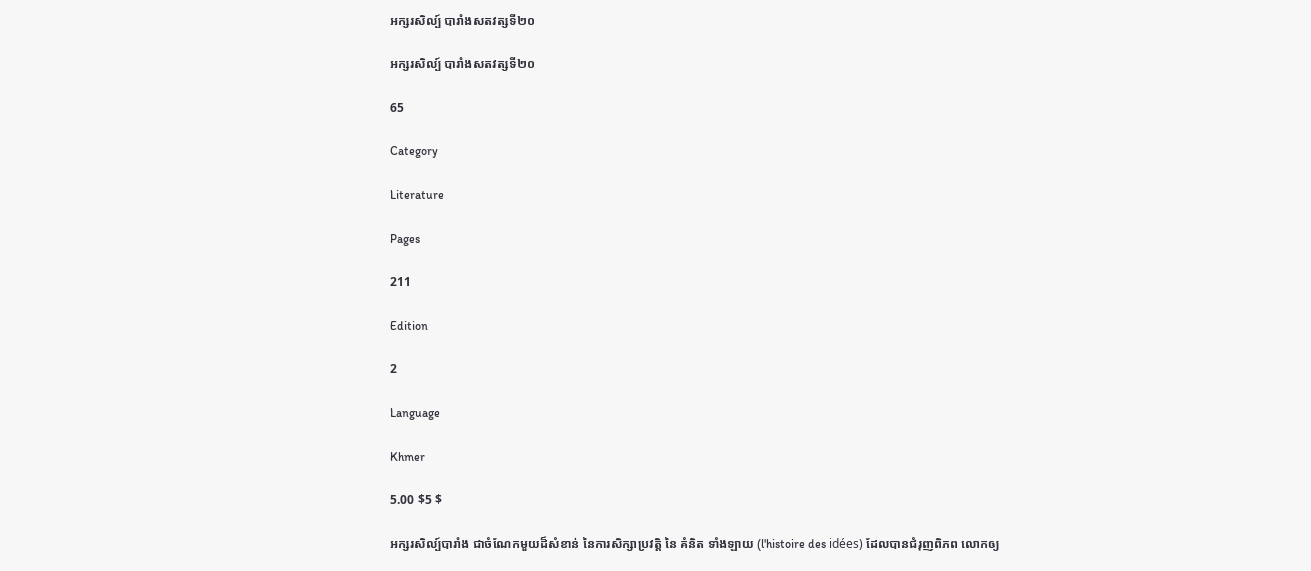អក្សរសិល្ប៍ បារាំងសតវត្សទី២០

អក្សរសិល្ប៍ បារាំងសតវត្សទី២០

65

Category

Literature

Pages

211

Edition

2

Language

Khmer

5.00 $5 $

អក្សរសិល្ប៍បារាំង ជាចំណែកមួយដ៏សំខាន់ នៃការសិក្សាប្រវត្តិ នៃ គំនិត ទាំងឡាយ (l'histoire des idées) ដែលបានជំរុញពិភព លោកឲ្យ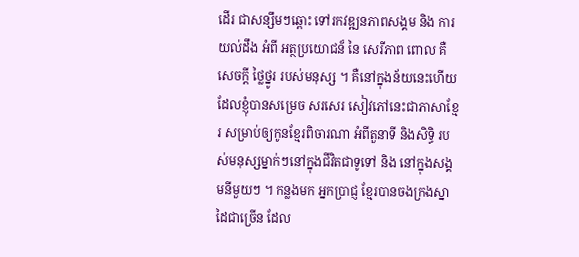ដើរ ជាសន្សឹមៗឆ្ពោះ ទៅរកវឌ្ឍនភាពសង្គម និង ការយល់ដឹង អំពី អត្ថប្រយោជន៏ នៃ សេរីភាព ពោល គឺសេចក្តី ថ្លៃថ្នូរ របស់មនុស្ស ។ គឺនៅក្នុងន័យនេះហើយដែលខ្ញុំបានសម្រេច សរសេរ សៀវភៅនេះជាភាសាខ្មែរ សម្រាប់ឲ្យកូនខ្មែរពិចារណា អំពីតួនាទី និងសិទ្ធិ របស់មនុស្សម្នាក់ៗនៅក្នុងជីវិតជាទូទៅ និង នៅក្នុងសង្គមនីមួយៗ ។ កន្លងមក អ្នកប្រាជ្ញ ខ្មែរបានចងក្រងស្នាដៃជាច្រើន ដែល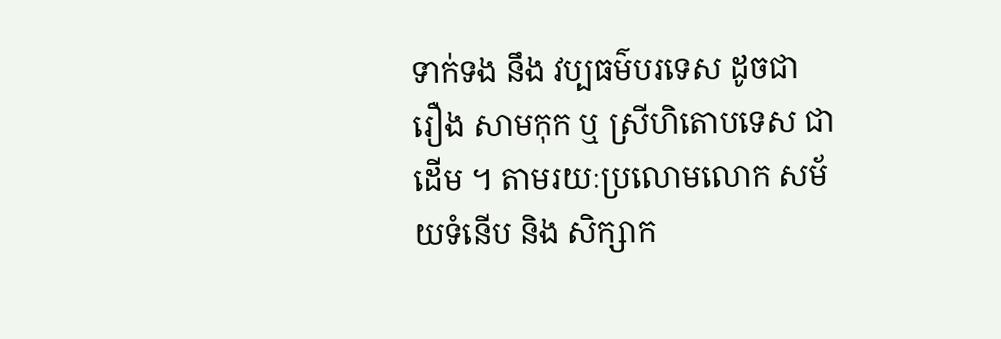ទាក់ទង នឹង វប្បធម៌បរទេស ដូចជា រឿង សាមកុក ឬ ស្រីហិតោបទេស ជាដើម ។ តាមរយៈប្រលោមលោក សម័យទំនើប និង សិក្សាក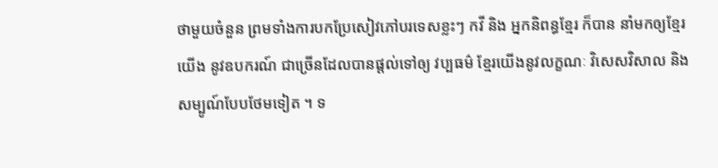ថាមួយចំនួន ព្រមទាំងការបកប្រែសៀវភៅបរទេសខ្លះៗ កវី និង អ្នកនិពន្ធខ្មែរ ក៏បាន នាំមកឲ្យខ្មែរយើង នូវឧបករណ៍ ជាច្រើនដែលបានផ្តល់ទៅឲ្យ វប្បធម៌ ខ្មែរយើងនូវលក្ខណៈ វិសេសវិសាល និងសម្បូណ៍បែបថែមទៀត ។ ទ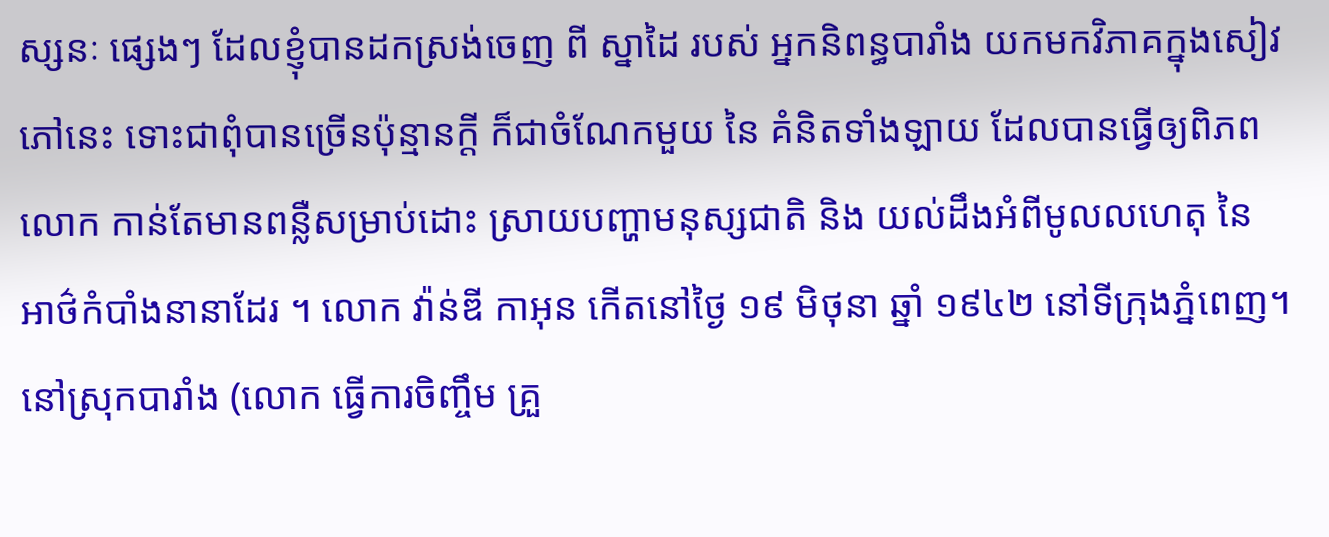ស្សនៈ ផ្សេងៗ ដែលខ្ញុំបានដកស្រង់ចេញ ពី ស្នាដៃ របស់ អ្នកនិពន្ធបារាំង យកមកវិភាគក្នុងសៀវភៅនេះ ទោះជាពុំបានច្រើនប៉ុន្មានក្តី ក៏ជាចំណែកមួយ នៃ គំនិតទាំងឡាយ ដែលបានធ្វើឲ្យពិភពលោក កាន់តែមានពន្លឺសម្រាប់ដោះ ស្រាយបញ្ហាមនុស្សជាតិ និង យល់ដឹងអំពីមូលលហេតុ នៃ អាថ៌កំបាំងនានាដែរ ។ លោក វ៉ាន់ឌី កាអុន កើតនៅថ្ងៃ ១៩ មិថុនា ឆ្នាំ ១៩៤២ នៅទីក្រុងភ្នំពេញ។ នៅស្រុកបារាំង (លោក ធ្វើការចិញ្ចឹម គ្រួ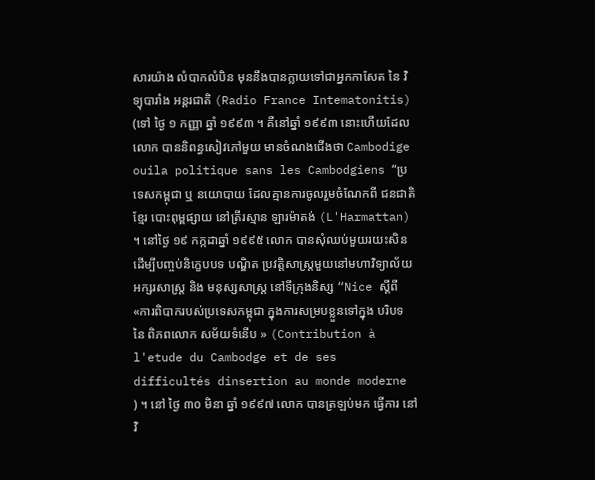សារយ៉ាង លំបាកលំបិន មុននឹងបានក្លាយទៅជាអ្នកកាសែត នៃ វិទ្យុបារាំង អន្តរជាតិ (Radio France Intematonitis) (ទៅ ថ្ងៃ ១ កញ្ញា ឆ្នាំ ១៩៩៣ ។ គឺនៅឆ្នាំ ១៩៩៣ នោះហើយដែល លោក បាននិពន្ធសៀវភៅមួយ មានចំណងជើងថា Cambodige ouila politique sans les Cambodgiens “ប្រទេសកម្ពុជា ឬ នយោបាយ ដែលគ្មានការចូលរួមចំណែកពី ជនជាតិខ្មែរ បោះពុម្ពផ្សាយ នៅត្រីរស្មាន ឡារម៉ាតង់ (L'Harmattan) ។ នៅថ្ងៃ ១៩ កក្កដាឆ្នាំ ១៩៩៥ លោក បានសុំឈប់មួយរយះសិន ដើម្បីបញ្ចប់និក្ខេបបទ បណ្ឌិត ប្រវត្តិសាស្ត្រមួយនៅមហាវិទ្យាល័យ អក្សរសាស្ត្រ និង មនុស្សសាស្ត្រ នៅទីក្រុងនិស្ស “Nice ស្តីពី «ការពិបាករបស់ប្រទេសកម្ពុជា ក្នុងការសម្របខ្លួនទៅក្នុង បរិបទ នៃ ពិភពលោក សម័យទំនើប » (Contribution à l'etude du Cambodge et de ses difficultés dinsertion au monde moderne ) ។ នៅ ថ្ងៃ ៣០ មិនា ឆ្នាំ ១៩៩៧ លោក បានត្រឡប់មក ធ្វើការ នៅ វិ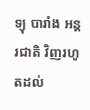ទ្យុ បារាំង អន្តរជាតិ វិញរហូតដល់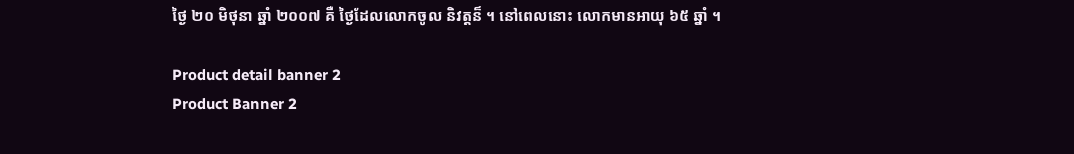ថ្ងៃ ២០ មិថុនា ឆ្នាំ ២០០៧ គឺ ថ្ងៃដែលលោកចូល និវត្តន៏ ។ នៅពេលនោះ លោកមានអាយុ ៦៥ ឆ្នាំ ។

Product detail banner 2
Product Banner 2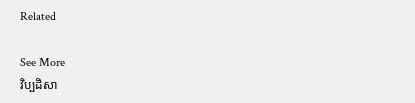Related

See More
វិប្បដិសា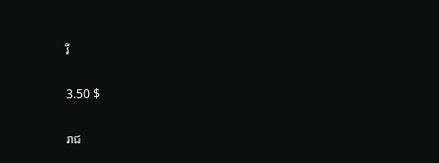រី

3.50 $

រាជ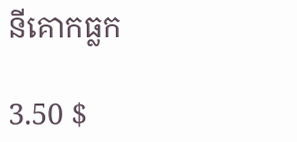នីគោកធ្លក

3.50 $